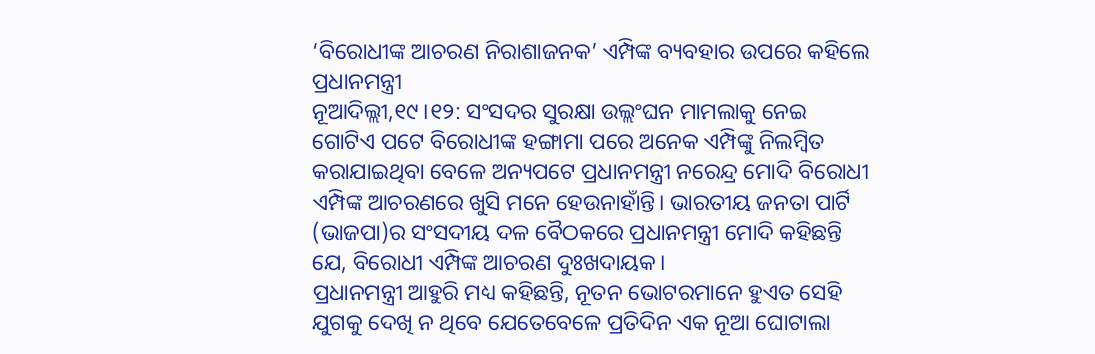‘ବିରୋଧୀଙ୍କ ଆଚରଣ ନିରାଶାଜନକ’ ଏମ୍ପିଙ୍କ ବ୍ୟବହାର ଉପରେ କହିଲେ ପ୍ରଧାନମନ୍ତ୍ରୀ
ନୂଆଦିଲ୍ଲୀ,୧୯।୧୨: ସଂସଦର ସୁରକ୍ଷା ଉଲ୍ଲଂଘନ ମାମଲାକୁ ନେଇ ଗୋଟିଏ ପଟେ ବିରୋଧୀଙ୍କ ହଙ୍ଗାମା ପରେ ଅନେକ ଏମ୍ପିଙ୍କୁ ନିଲମ୍ବିତ କରାଯାଇଥିବା ବେଳେ ଅନ୍ୟପଟେ ପ୍ରଧାନମନ୍ତ୍ରୀ ନରେନ୍ଦ୍ର ମୋଦି ବିରୋଧୀ ଏମ୍ପିଙ୍କ ଆଚରଣରେ ଖୁସି ମନେ ହେଉନାହାଁନ୍ତି। ଭାରତୀୟ ଜନତା ପାର୍ଟି (ଭାଜପା)ର ସଂସଦୀୟ ଦଳ ବୈଠକରେ ପ୍ରଧାନମନ୍ତ୍ରୀ ମୋଦି କହିଛନ୍ତି ଯେ, ବିରୋଧୀ ଏମ୍ପିଙ୍କ ଆଚରଣ ଦୁଃଖଦାୟକ।
ପ୍ରଧାନମନ୍ତ୍ରୀ ଆହୁରି ମଧ୍ୟ କହିଛନ୍ତି, ନୂତନ ଭୋଟରମାନେ ହୁଏତ ସେହି ଯୁଗକୁ ଦେଖି ନ ଥିବେ ଯେତେବେଳେ ପ୍ରତିଦିନ ଏକ ନୂଆ ଘୋଟାଲା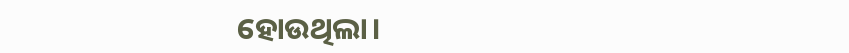ହୋଉଥିଲା।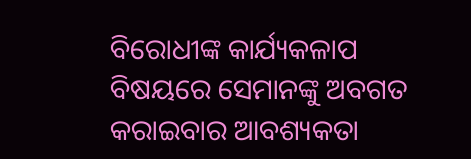ବିରୋଧୀଙ୍କ କାର୍ଯ୍ୟକଳାପ ବିଷୟରେ ସେମାନଙ୍କୁ ଅବଗତ କରାଇବାର ଆବଶ୍ୟକତା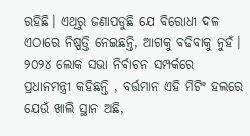ରହିଛି। ଏଥିରୁ ଜଣାପଡୁଛି ଯେ ବିରୋଧୀ ଦଳ ଏଠାରେ ନିଷ୍ପତ୍ତି ନେଇଛନ୍ତି, ଆଗକୁ ବଢିବାକୁ ନୁହଁ। ୨୦୨୪ ଲୋକ ସଭା ନିର୍ବାଚନ ସମ୍ପର୍କରେ ପ୍ରଧାନମନ୍ତ୍ରୀ କହିଛନ୍ତି , ବର୍ତ୍ତମାନ ଏହି ମିଟିଂ ହଲରେ ଯେଉଁ ଖାଲି ସ୍ଥାନ ଅଛି,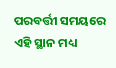ପରବର୍ତ୍ତୀ ସମୟରେ ଏହି ସ୍ଥାନ ମଧ୍ୟ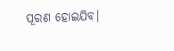ପୂରଣ ହୋଇଯିବ।